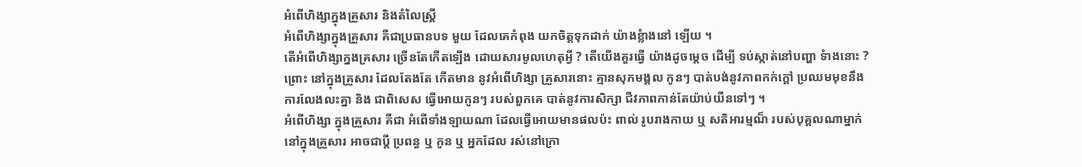អំពើហិង្សាក្នុងគ្រួសារ និងតំលៃស្រ្ដី
អំពើហិង្សាក្នុងគ្រួសារ គឺជាប្រធានបទ មួយ ដែលគេកំពុង យកចិត្ដទុកដាក់ យ៉ាងខ្លំាងនៅ ឡើយ ។
តើអំពើហិង្សាក្នងគ្រសារ ច្រើនតែកើតឡើង ដោយសារមូលហេតុអ្វី ? តើយើងគួរធ្វើ យ៉ាងដូចម្ដេច ដើម្បី ទប់ស្កាត់នៅបញ្ហា ទំាងនោះ ? ព្រោះ នៅក្នុងគ្រួសារ ដែលតែងតែ កើតមាន នូវអំពើហិង្សា គ្រួសារនោះ គ្មានសុភមង្គល កូនៗ បាត់បង់នូវភាពកក់ក្ដៅ ប្រឈមមុខនឹងការលែងលះគ្នា និង ជាពិសេស ធ្វើអោយកូនៗ របស់ពួកគេ បាត់នូវការសិក្សា ជីវភាពកាន់តែយ៉ាប់យឺនទៅៗ ។
អំពើហិង្សា ក្នុងគ្រួសារ គឺជា អំពើទាំងឡាយណា ដែលធ្វើអោយមានផលប៉ះ ពាល់ រូបរាងកាយ ឬ សតិអារម្មណ៏ របស់បុគ្គលណាម្នាក់ នៅក្នុងគ្រួសារ អាចជាប្ដី ប្រពន្ធ ឬ កូន ឬ អ្នកដែល រស់នៅក្រោ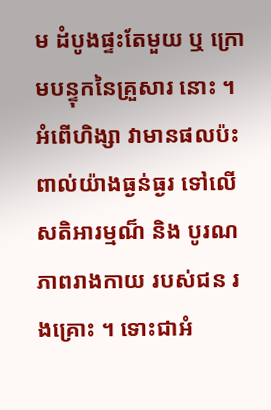ម ដំបូងផ្ទះតែមួយ ឬ ក្រោមបន្ទុកនៃគ្រួសារ នោះ ។
អំពើហិង្សា វាមានផលប៉ះពាល់យ៉ាងធ្ងន់ធ្ងរ ទៅលើសតិអារម្មណ៏ និង បូរណភាពរាងកាយ របស់ជន រងគ្រោះ ។ ទោះជាអំ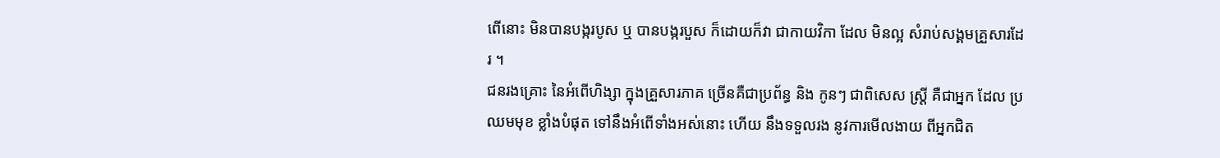ពើនោះ មិនបានបង្ករបូស ឬ បានបង្ករបួស ក៏ដោយក៏វា ជាកាយវិកា ដែល មិនល្អ សំរាប់សង្គមគ្រួសារដែរ ។
ជនរងគ្រោះ នៃអំពើហិង្សា ក្នុងគ្រួសារភាគ ច្រើនគឺជាប្រព័ន្ធ និង កូនៗ ជាពិសេស ស្រ្ដី គឺជាអ្នក ដែល ប្រឈមមុខ ខ្លាំងបំផុត ទៅនឹងអំពើទាំងអស់នោះ ហើយ នឹងទទួលរង នូវការមើលងាយ ពីអ្នកជិត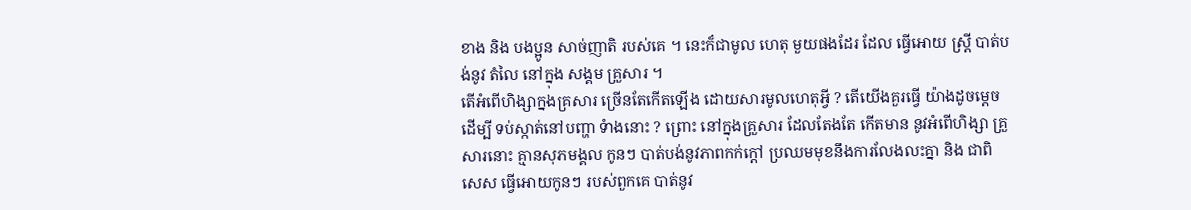ខាង និង បងប្អូន សាច់ញាតិ របស់គេ ។ នេះក៏ជាមូល ហេតុ មួយផងដែរ ដែល ធ្វើអោយ ស្រ្ដី បាត់បង់នូវ តំលៃ នៅក្នុង សង្គម គ្រួសារ ។
តើអំពើហិង្សាក្នងគ្រសារ ច្រើនតែកើតឡើង ដោយសារមូលហេតុអ្វី ? តើយើងគួរធ្វើ យ៉ាងដូចម្ដេច ដើម្បី ទប់ស្កាត់នៅបញ្ហា ទំាងនោះ ? ព្រោះ នៅក្នុងគ្រួសារ ដែលតែងតែ កើតមាន នូវអំពើហិង្សា គ្រួសារនោះ គ្មានសុភមង្គល កូនៗ បាត់បង់នូវភាពកក់ក្ដៅ ប្រឈមមុខនឹងការលែងលះគ្នា និង ជាពិសេស ធ្វើអោយកូនៗ របស់ពួកគេ បាត់នូវ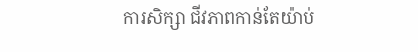ការសិក្សា ជីវភាពកាន់តែយ៉ាប់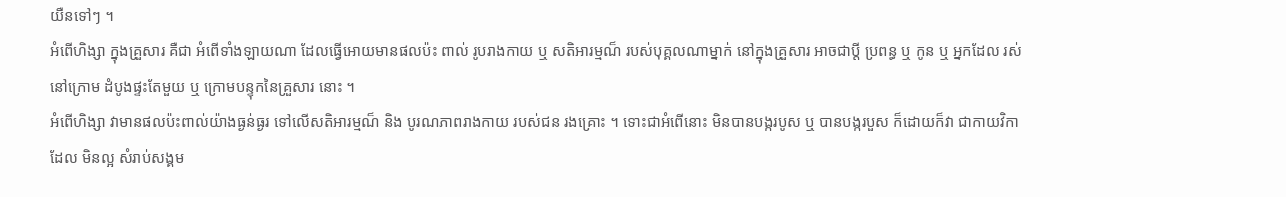យឺនទៅៗ ។
អំពើហិង្សា ក្នុងគ្រួសារ គឺជា អំពើទាំងឡាយណា ដែលធ្វើអោយមានផលប៉ះ ពាល់ រូបរាងកាយ ឬ សតិអារម្មណ៏ របស់បុគ្គលណាម្នាក់ នៅក្នុងគ្រួសារ អាចជាប្ដី ប្រពន្ធ ឬ កូន ឬ អ្នកដែល រស់នៅក្រោម ដំបូងផ្ទះតែមួយ ឬ ក្រោមបន្ទុកនៃគ្រួសារ នោះ ។
អំពើហិង្សា វាមានផលប៉ះពាល់យ៉ាងធ្ងន់ធ្ងរ ទៅលើសតិអារម្មណ៏ និង បូរណភាពរាងកាយ របស់ជន រងគ្រោះ ។ ទោះជាអំពើនោះ មិនបានបង្ករបូស ឬ បានបង្ករបួស ក៏ដោយក៏វា ជាកាយវិកា ដែល មិនល្អ សំរាប់សង្គម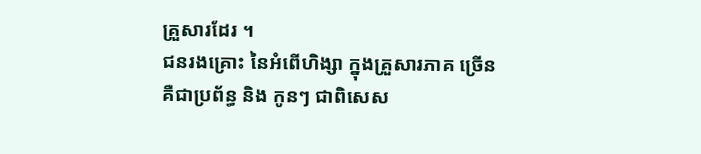គ្រួសារដែរ ។
ជនរងគ្រោះ នៃអំពើហិង្សា ក្នុងគ្រួសារភាគ ច្រើនគឺជាប្រព័ន្ធ និង កូនៗ ជាពិសេស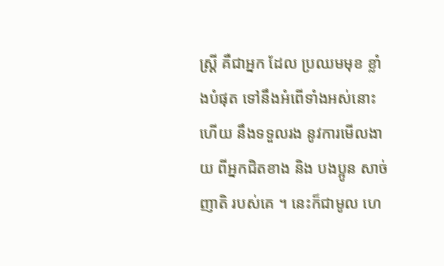ស្រ្ដី គឺជាអ្នក ដែល ប្រឈមមុខ ខ្លាំងបំផុត ទៅនឹងអំពើទាំងអស់នោះ ហើយ នឹងទទួលរង នូវការមើលងាយ ពីអ្នកជិតខាង និង បងប្អូន សាច់ញាតិ របស់គេ ។ នេះក៏ជាមូល ហេ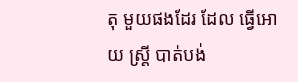តុ មួយផងដែរ ដែល ធ្វើអោយ ស្រ្ដី បាត់បង់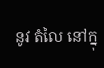នូវ តំលៃ នៅក្នុ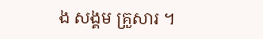ង សង្គម គ្រួសារ ។